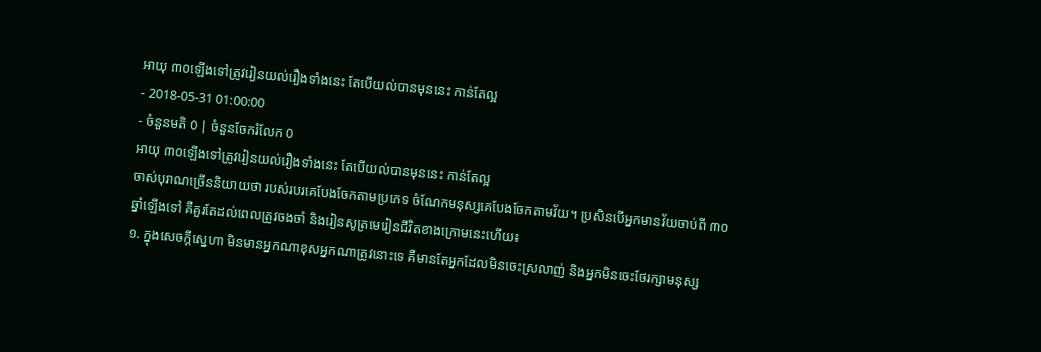អាយុ ៣០ឡើងទៅត្រូវរៀនយល់រឿងទាំងនេះ តែបើយល់បានមុននេះ កាន់តែល្អ
- 2018-05-31 01:00:00
- ចំនួនមតិ 0 | ចំនួនចែករំលែក 0
អាយុ ៣០ឡើងទៅត្រូវរៀនយល់រឿងទាំងនេះ តែបើយល់បានមុននេះ កាន់តែល្អ
ចាស់បុរាណច្រើននិយាយថា របស់របរគេបែងចែកតាមប្រភេទ ចំណែកមនុស្សគេបែងចែកតាមវ័យ។ ប្រសិនបើអ្នកមានវ័យចាប់ពី ៣០ឆ្នាំឡើងទៅ គឺគួរតែដល់ពេលត្រូវចងចាំ និងរៀនសូត្រមេរៀនជីវិតខាងក្រោមនេះហើយ៖
១. ក្នុងសេចក្ដីស្នេហា មិនមានអ្នកណាខុសអ្នកណាត្រូវនោះទេ គឺមានតែអ្នកដែលមិនចេះស្រលាញ់ និងអ្នកមិនចេះថែរក្សាមនុស្ស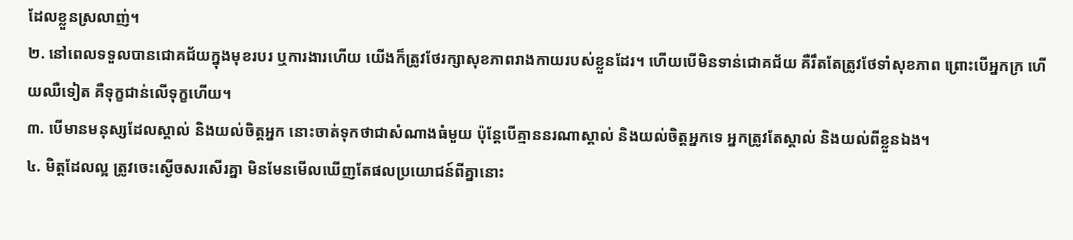ដែលខ្លួនស្រលាញ់។
២. នៅពេលទទួលបានជោគជ័យក្នុងមុខរបរ ឬការងារហើយ យើងក៏ត្រូវថែរក្សាសុខភាពរាងកាយរបស់ខ្លួនដែរ។ ហើយបើមិនទាន់ជោគជ័យ គឺរឹតតែត្រូវថែទាំសុខភាព ព្រោះបើអ្នកក្រ ហើយឈឺទៀត គឺទុក្ខជាន់លើទុក្ខហើយ។
៣. បើមានមនុស្សដែលស្គាល់ និងយល់ចិត្តអ្នក នោះចាត់ទុកថាជាសំណាងធំមួយ ប៉ុន្តែបើគ្មាននរណាស្គាល់ និងយល់ចិត្តអ្នកទេ អ្នកត្រូវតែស្គាល់ និងយល់ពីខ្លួនឯង។
៤. មិត្តដែលល្អ ត្រូវចេះស្ងើចសរសើរគ្នា មិនមែនមើលឃើញតែផលប្រយោជន៍ពីគ្នានោះ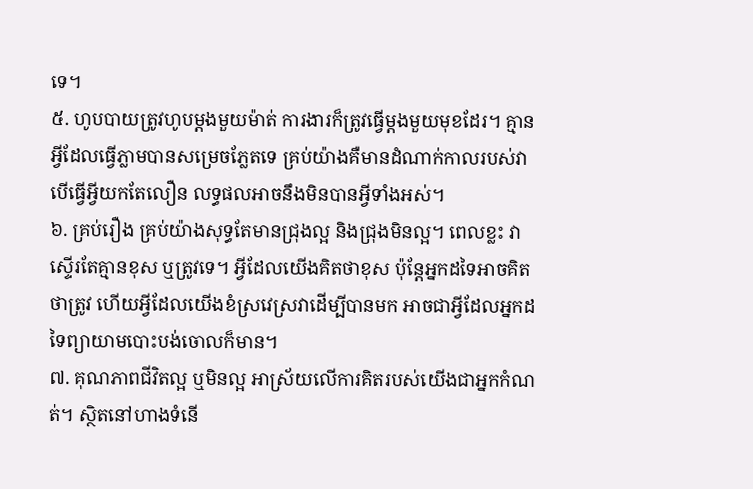ទេ។
៥. ហូបបាយត្រូវហូបម្ដងមួយម៉ាត់ ការងារក៏ត្រូវធ្វើម្ដងមួយមុខដែរ។ គ្មានអ្វីដែលធ្វើភ្លាមបានសម្រេចភ្លែតទេ គ្រប់យ៉ាងគឺមានដំណាក់កាលរបស់វា បើធ្វើអ្វីយកតែលឿន លទ្ធផលអាចនឹងមិនបានអ្វីទាំងអស់។
៦. គ្រប់រឿង គ្រប់យ៉ាងសុទ្ធតែមានជ្រុងល្អ និងជ្រុងមិនល្អ។ ពេលខ្លះ វាស្ទើរតែគ្មានខុស ឬត្រូវទេ។ អ្វីដែលយើងគិតថាខុស ប៉ុន្តែអ្នកដទៃអាចគិតថាត្រូវ ហើយអ្វីដែលយើងខំស្រវេស្រវាដើម្បីបានមក អាចជាអ្វីដែលអ្នកដទៃព្យាយាមបោះបង់ចោលក៏មាន។
៧. គុណភាពជីវិតល្អ ឬមិនល្អ អាស្រ័យលើការគិតរបស់យើងជាអ្នកកំណត់។ ស្ថិតនៅហាងទំនើ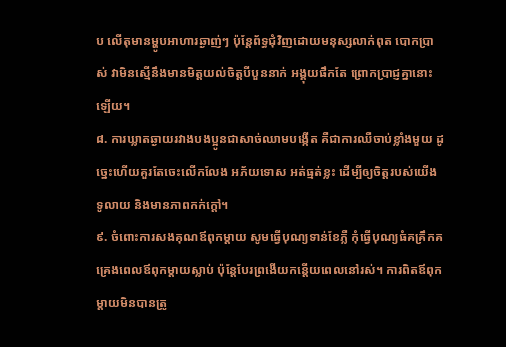ប លើតុមានម្ហូបអាហារឆ្ងាញ់ៗ ប៉ុន្តែព័ទ្ធជុំវិញដោយមនុស្សលាក់ពុត បោកប្រាស់ វាមិនស្មើនឹងមានមិត្តយល់ចិត្តបីបួននាក់ អង្គុយផឹកតែ ព្រោកប្រាជ្ញគ្នានោះឡើយ។
៨. ការឃ្លាតឆ្ងាយរវាងបងប្អូនជាសាច់ឈាមបង្កើត គឺជាការឈឺចាប់ខ្លាំងមួយ ដូច្នេះហើយគួរតែចេះលើកលែង អភ័យទោស អត់ធ្មត់ខ្លះ ដើម្បីឲ្យចិត្តរបស់យើងទូលាយ និងមានភាពកក់ក្ដៅ។
៩. ចំពោះការសងគុណឪពុកម្ដាយ សូមធ្វើបុណ្យទាន់ខែភ្លឺ កុំធ្វើបុណ្យធំគគ្រឹកគគ្រេងពេលឪពុកម្ដាយស្លាប់ ប៉ុន្តែបែរព្រងើយកន្តើយពេលនៅរស់។ ការពិតឪពុកម្ដាយមិនបានត្រូ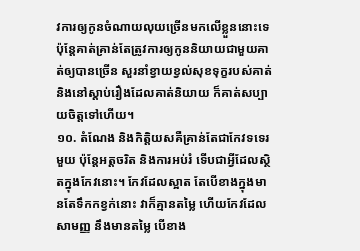វការឲ្យកូនចំណាយលុយច្រើនមកលើខ្លួននោះទេ ប៉ុន្តែគាត់គ្រាន់តែត្រូវការឲ្យកូននិយាយជាមួយគាត់ឲ្យបានច្រើន សួរនាំខ្វាយខ្វល់សុខទុក្ខរបស់គាត់ និងនៅស្ដាប់រឿងដែលគាត់និយាយ ក៏គាត់សប្បាយចិត្តទៅហើយ។
១០. តំណែង និងកិត្តិយសគឺគ្រាន់តែជាកែវទទេរមួយ ប៉ុន្តែអត្តចរិត និងការអប់រំ ទើបជាអ្វីដែលស្ថិតក្នុងកែវនោះ។ កែវដែលស្អាត តែបើខាងក្នុងមានតែទឹកកខ្វក់នោះ វាក៏គ្មានតម្លៃ ហើយកែវដែលសាមញ្ញ នឹងមានតម្លៃ បើខាង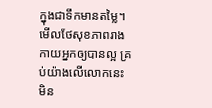ក្នុងជាទឹកមានតម្លៃ។
មើលថែសុខភាពរាងកាយអ្នកឲ្យបានល្អ គ្រប់យ៉ាងលើលោកនេះមិន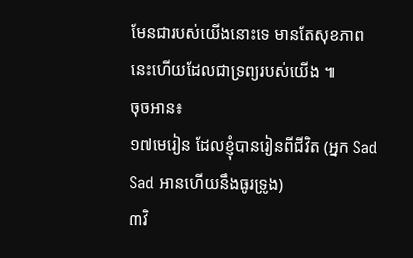មែនជារបស់យើងនោះទេ មានតែសុខភាពនេះហើយដែលជាទ្រព្យរបស់យើង ៕
ចុចអាន៖
១៧មេរៀន ដែលខ្ញុំបានរៀនពីជីវិត (អ្នក Sad Sad អានហើយនឹងធូរទ្រូង)
៣វិ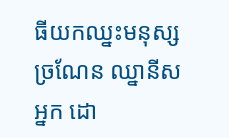ធីយកឈ្នះមនុស្សច្រណែន ឈ្នានីសអ្នក ដោ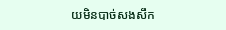យមិនបាច់សងសឹក